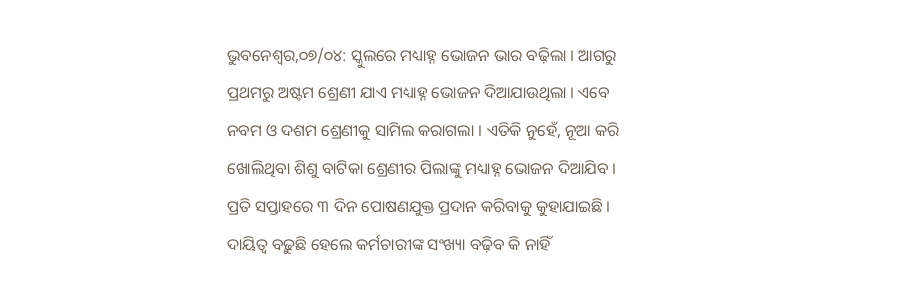ଭୁବନେଶ୍ୱର,୦୭/୦୪: ସ୍କୁଲରେ ମଧ୍ୟାହ୍ନ ଭୋଜନ ଭାର ବଢ଼ିଲା । ଆଗରୁ ପ୍ରଥମରୁ ଅଷ୍ଟମ ଶ୍ରେଣୀ ଯାଏ ମଧ୍ୟାହ୍ନ ଭୋଜନ ଦିଆଯାଉଥିଲା । ଏବେ ନବମ ଓ ଦଶମ ଶ୍ରେଣୀକୁ ସାମିଲ କରାଗଲା । ଏତିକି ନୁହେଁ, ନୂଆ କରି ଖୋଲିଥିବା ଶିଶୁ ବାଟିକା ଶ୍ରେଣୀର ପିଲାଙ୍କୁ ମଧ୍ୟାହ୍ନ ଭୋଜନ ଦିଆଯିବ । ପ୍ରତି ସପ୍ତାହରେ ୩ ଦିନ ପୋଷଣଯୁକ୍ତ ପ୍ରଦାନ କରିବାକୁ କୁହାଯାଇଛି । ଦାୟିତ୍ୱ ବଢ଼ୁଛି ହେଲେ କର୍ମଚାରୀଙ୍କ ସଂଖ୍ୟା ବଢ଼ିବ କି ନାହିଁ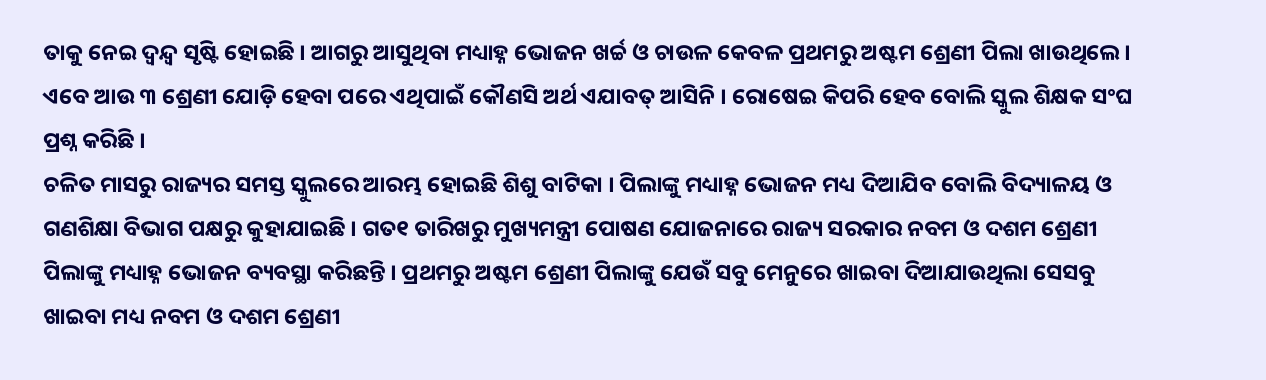ତାକୁ ନେଇ ଦ୍ୱନ୍ଦ୍ୱ ସୃଷ୍ଟି ହୋଇଛି । ଆଗରୁ ଆସୁଥିବା ମଧ୍ୟାହ୍ନ ଭୋଜନ ଖର୍ଚ୍ଚ ଓ ଚାଉଳ କେବଳ ପ୍ରଥମରୁ ଅଷ୍ଟମ ଶ୍ରେଣୀ ପିଲା ଖାଉଥିଲେ । ଏବେ ଆଉ ୩ ଶ୍ରେଣୀ ଯୋଡ଼ି ହେବା ପରେ ଏଥିପାଇଁ କୌଣସି ଅର୍ଥ ଏଯାବତ୍ ଆସିନି । ରୋଷେଇ କିପରି ହେବ ବୋଲି ସ୍କୁଲ ଶିକ୍ଷକ ସଂଘ ପ୍ରଶ୍ନ କରିଛି ।
ଚଳିତ ମାସରୁ ରାଜ୍ୟର ସମସ୍ତ ସ୍କୁଲରେ ଆରମ୍ଭ ହୋଇଛି ଶିଶୁ ବାଟିକା । ପିଲାଙ୍କୁ ମଧ୍ୟାହ୍ନ ଭୋଜନ ମଧ୍ୟ ଦିଆଯିବ ବୋଲି ବିଦ୍ୟାଳୟ ଓ ଗଣଶିକ୍ଷା ବିଭାଗ ପକ୍ଷରୁ କୁହାଯାଇଛି । ଗତ୧ ତାରିଖରୁ ମୁଖ୍ୟମନ୍ତ୍ରୀ ପୋଷଣ ଯୋଜନାରେ ରାଜ୍ୟ ସରକାର ନବମ ଓ ଦଶମ ଶ୍ରେଣୀ ପିଲାଙ୍କୁ ମଧ୍ୟାହ୍ନ ଭୋଜନ ବ୍ୟବସ୍ଥା କରିଛନ୍ତି । ପ୍ରଥମରୁ ଅଷ୍ଟମ ଶ୍ରେଣୀ ପିଲାଙ୍କୁ ଯେଉଁ ସବୁ ମେନୁରେ ଖାଇବା ଦିଆଯାଉଥିଲା ସେସବୁ ଖାଇବା ମଧ୍ୟ ନବମ ଓ ଦଶମ ଶ୍ରେଣୀ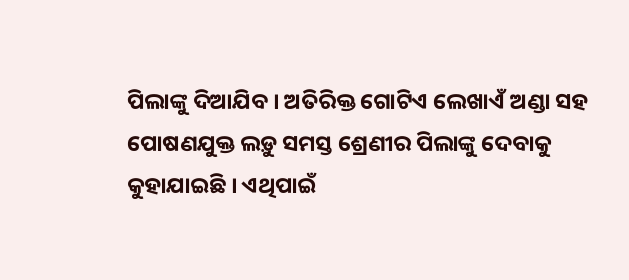ପିଲାଙ୍କୁ ଦିଆଯିବ । ଅତିରିକ୍ତ ଗୋଟିଏ ଲେଖାଏଁ ଅଣ୍ଡା ସହ ପୋଷଣଯୁକ୍ତ ଲଡ଼ୁ ସମସ୍ତ ଶ୍ରେଣୀର ପିଲାଙ୍କୁ ଦେବାକୁ କୁହାଯାଇଛି । ଏଥିପାଇଁ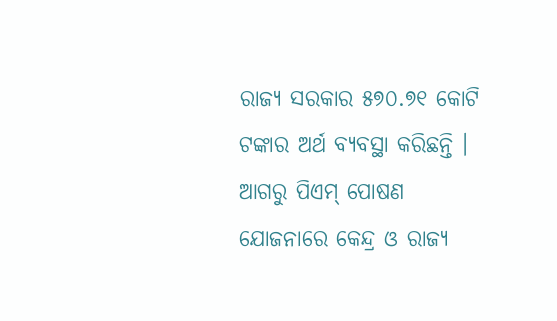ରାଜ୍ୟ ସରକାର ୫୭୦.୭୧ କୋଟି ଟଙ୍କାର ଅର୍ଥ ବ୍ୟବସ୍ଥା କରିଛନ୍ତି ।
ଆଗରୁ ପିଏମ୍ ପୋଷଣ ଯୋଜନାରେ କେନ୍ଦ୍ର ଓ ରାଜ୍ୟ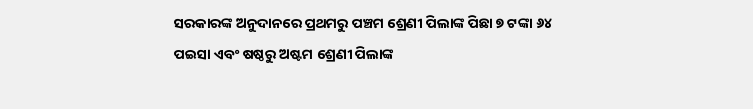ସରକାରଙ୍କ ଅନୁଦାନରେ ପ୍ରଥମରୁ ପଞ୍ଚମ ଶ୍ରେଣୀ ପିଲାଙ୍କ ପିଛା ୭ ଟଙ୍କା ୬୪ ପଇସା ଏବଂ ଷଷ୍ଠରୁ ଅଷ୍ଟମ ଶ୍ରେଣୀ ପିଲାଙ୍କ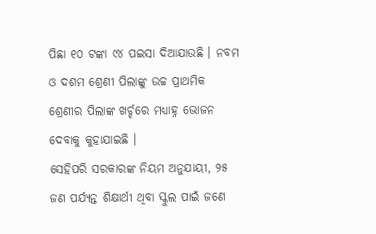ପିଛା ୧୦ ଟଙ୍କା ୯୪ ପଇସା ଦିଆଯାଉଛି । ନବମ ଓ ଦଶମ ଶ୍ରେଣୀ ପିଲାଙ୍କୁ ଉଚ୍ଚ ପ୍ରାଥମିକ ଶ୍ରେଣୀର ପିଲାଙ୍କ ଖର୍ଚ୍ଚରେ ମଧ୍ୟାହ୍ନ ଭୋଜନ ଦେବାକୁ କୁହାଯାଇଛି ।
ସେହିପରି ସରକାରଙ୍କ ନିୟମ ଅନୁଯାୟୀ, ୨୫ ଜଣ ପର୍ଯ୍ୟନ୍ତ ଶିକ୍ଷାର୍ଥୀ ଥିବା ସ୍କୁଲ ପାଇଁ ଜଣେ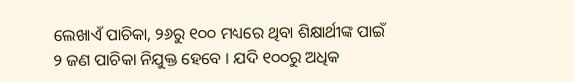ଲେଖାଏଁ ପାଚିକା, ୨୬ରୁ ୧୦୦ ମଧ୍ୟରେ ଥିବା ଶିକ୍ଷାର୍ଥୀଙ୍କ ପାଇଁ ୨ ଜଣ ପାଚିକା ନିଯୁକ୍ତ ହେବେ । ଯଦି ୧୦୦ରୁ ଅଧିକ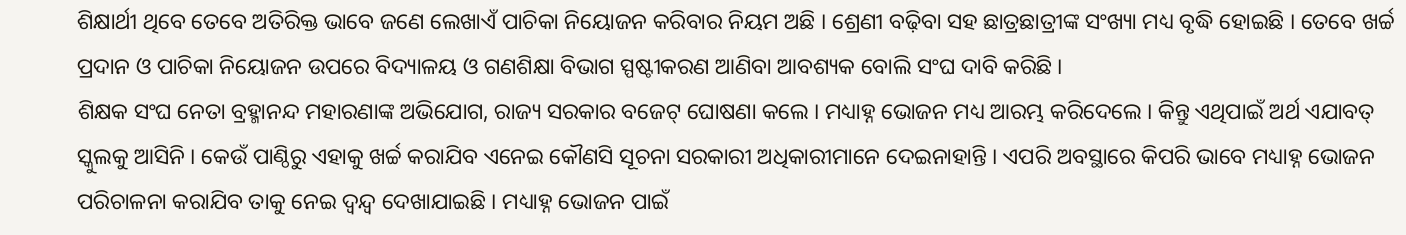ଶିକ୍ଷାର୍ଥୀ ଥିବେ ତେବେ ଅତିରିକ୍ତ ଭାବେ ଜଣେ ଲେଖାଏଁ ପାଚିକା ନିୟୋଜନ କରିବାର ନିୟମ ଅଛି । ଶ୍ରେଣୀ ବଢ଼ିବା ସହ ଛାତ୍ରଛାତ୍ରୀଙ୍କ ସଂଖ୍ୟା ମଧ୍ୟ ବୃଦ୍ଧି ହୋଇଛି । ତେବେ ଖର୍ଚ୍ଚ ପ୍ରଦାନ ଓ ପାଚିକା ନିୟୋଜନ ଉପରେ ବିଦ୍ୟାଳୟ ଓ ଗଣଶିକ୍ଷା ବିଭାଗ ସ୍ପଷ୍ଟୀକରଣ ଆଣିବା ଆବଶ୍ୟକ ବୋଲି ସଂଘ ଦାବି କରିଛି ।
ଶିକ୍ଷକ ସଂଘ ନେତା ବ୍ରହ୍ମାନନ୍ଦ ମହାରଣାଙ୍କ ଅଭିଯୋଗ, ରାଜ୍ୟ ସରକାର ବଜେଟ୍ ଘୋଷଣା କଲେ । ମଧ୍ୟାହ୍ନ ଭୋଜନ ମଧ୍ୟ ଆରମ୍ଭ କରିଦେଲେ । କିନ୍ତୁ ଏଥିପାଇଁ ଅର୍ଥ ଏଯାବତ୍ ସ୍କୁଲକୁ ଆସିନି । କେଉଁ ପାଣ୍ଠିରୁ ଏହାକୁ ଖର୍ଚ୍ଚ କରାଯିବ ଏନେଇ କୌଣସି ସୂଚନା ସରକାରୀ ଅଧିକାରୀମାନେ ଦେଇନାହାନ୍ତି । ଏପରି ଅବସ୍ଥାରେ କିପରି ଭାବେ ମଧ୍ୟାହ୍ନ ଭୋଜନ ପରିଚାଳନା କରାଯିବ ତାକୁ ନେଇ ଦ୍ୱନ୍ଦ୍ୱ ଦେଖାଯାଇଛି । ମଧ୍ୟାହ୍ନ ଭୋଜନ ପାଇଁ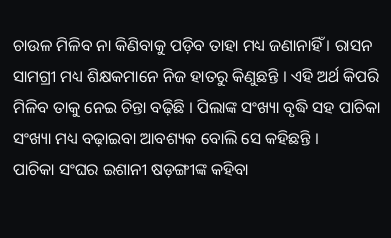ଚାଉଳ ମିଳିବ ନା କିଣିବାକୁ ପଡ଼ିବ ତାହା ମଧ୍ୟ ଜଣାନାହିଁ । ରାସନ ସାମଗ୍ରୀ ମଧ୍ୟ ଶିକ୍ଷକମାନେ ନିଜ ହାତରୁ କିଣୁଛନ୍ତି । ଏହି ଅର୍ଥ କିପରି ମିଳିବ ତାକୁ ନେଇ ଚିନ୍ତା ବଢ଼ିଛି । ପିଲାଙ୍କ ସଂଖ୍ୟା ବୃଦ୍ଧି ସହ ପାଚିକା ସଂଖ୍ୟା ମଧ୍ୟ ବଢ଼ାଇବା ଆବଶ୍ୟକ ବୋଲି ସେ କହିଛନ୍ତି ।
ପାଚିକା ସଂଘର ଇଶାନୀ ଷଡ଼ଙ୍ଗୀଙ୍କ କହିବା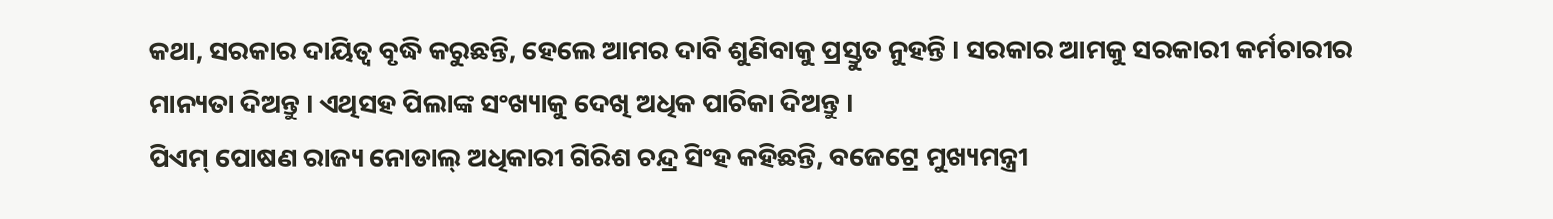କଥା, ସରକାର ଦାୟିତ୍ୱ ବୃଦ୍ଧି କରୁଛନ୍ତି, ହେଲେ ଆମର ଦାବି ଶୁଣିବାକୁ ପ୍ରସ୍ତୁତ ନୁହନ୍ତି । ସରକାର ଆମକୁ ସରକାରୀ କର୍ମଚାରୀର ମାନ୍ୟତା ଦିଅନ୍ତୁ । ଏଥିସହ ପିଲାଙ୍କ ସଂଖ୍ୟାକୁ ଦେଖି ଅଧିକ ପାଚିକା ଦିଅନ୍ତୁ ।
ପିଏମ୍ ପୋଷଣ ରାଜ୍ୟ ନୋଡାଲ୍ ଅଧିକାରୀ ଗିରିଶ ଚନ୍ଦ୍ର ସିଂହ କହିଛନ୍ତି, ବଜେଟ୍ରେ ମୁଖ୍ୟମନ୍ତ୍ରୀ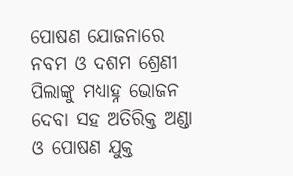ପୋଷଣ ଯୋଜନାରେ ନବମ ଓ ଦଶମ ଶ୍ରେଣୀ ପିଲାଙ୍କୁ ମଧ୍ୟାହ୍ନ ଭୋଜନ ଦେବା ସହ ଅତିରିକ୍ତ ଅଣ୍ଡା ଓ ପୋଷଣ ଯୁକ୍ତ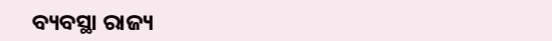ବ୍ୟବସ୍ଥା ରାଜ୍ୟ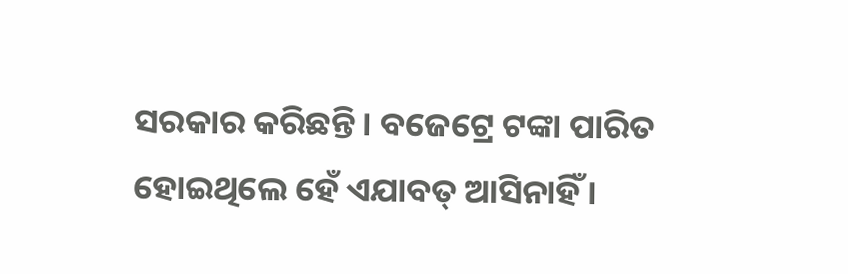ସରକାର କରିଛନ୍ତି । ବଜେଟ୍ରେ ଟଙ୍କା ପାରିତ ହୋଇଥିଲେ ହେଁ ଏଯାବତ୍ ଆସିନାହିଁ ।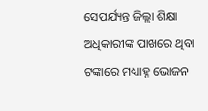ସେପର୍ଯ୍ୟନ୍ତ ଜିଲ୍ଲା ଶିକ୍ଷା ଅଧିକାରୀଙ୍କ ପାଖରେ ଥିବା ଟଙ୍କାରେ ମଧ୍ୟାହ୍ନ ଭୋଜନ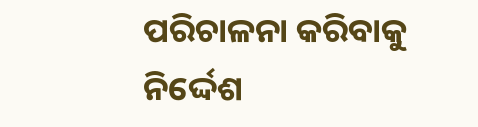ପରିଚାଳନା କରିବାକୁ ନିର୍ଦ୍ଦେଶ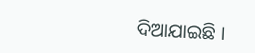ଦିଆଯାଇଛି ।